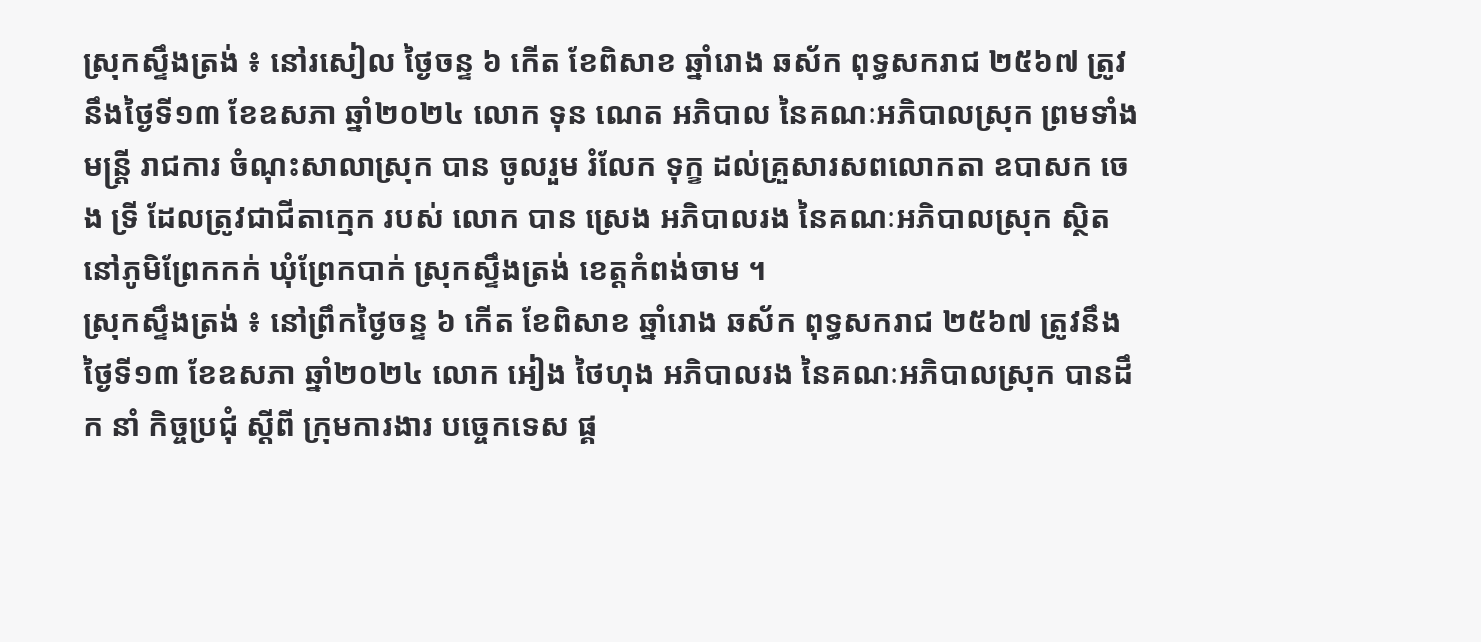ស្រុកស្ទឹងត្រង់ ៖ នៅរសៀល ថ្ងៃចន្ទ ៦ កើត ខែពិសាខ ឆ្នាំរោង ឆស័ក ពុទ្ធសករាជ ២៥៦៧ ត្រូវនឹងថ្ងៃទី១៣ ខែឧសភា ឆ្នាំ២០២៤ លោក ទុន ណេត អភិបាល នៃគណៈអភិបាលស្រុក ព្រមទាំងមន្រ្តី រាជការ ចំណុះសាលាស្រុក បាន ចូលរួម រំលែក ទុក្ខ ដល់គ្រួសារសពលោកតា ឧបាសក ចេង ទ្រី ដែលត្រូវជាជីតាក្មេក របស់ លោក បាន ស្រេង អភិបាលរង នៃគណៈអភិបាលស្រុក ស្ថិតនៅភូមិព្រែកកក់ ឃុំព្រែកបាក់ ស្រុកស្ទឹងត្រង់ ខេត្តកំពង់ចាម ។
ស្រុកស្ទឹងត្រង់ ៖ នៅព្រឹកថ្ងៃចន្ទ ៦ កើត ខែពិសាខ ឆ្នាំរោង ឆស័ក ពុទ្ធសករាជ ២៥៦៧ ត្រូវនឹងថ្ងៃទី១៣ ខែឧសភា ឆ្នាំ២០២៤ លោក អៀង ថៃហុង អភិបាលរង នៃគណៈអភិបាលស្រុក បានដឹក នាំ កិច្ចប្រជុំ ស្ដីពី ក្រុមការងារ បច្ចេកទេស ផ្គ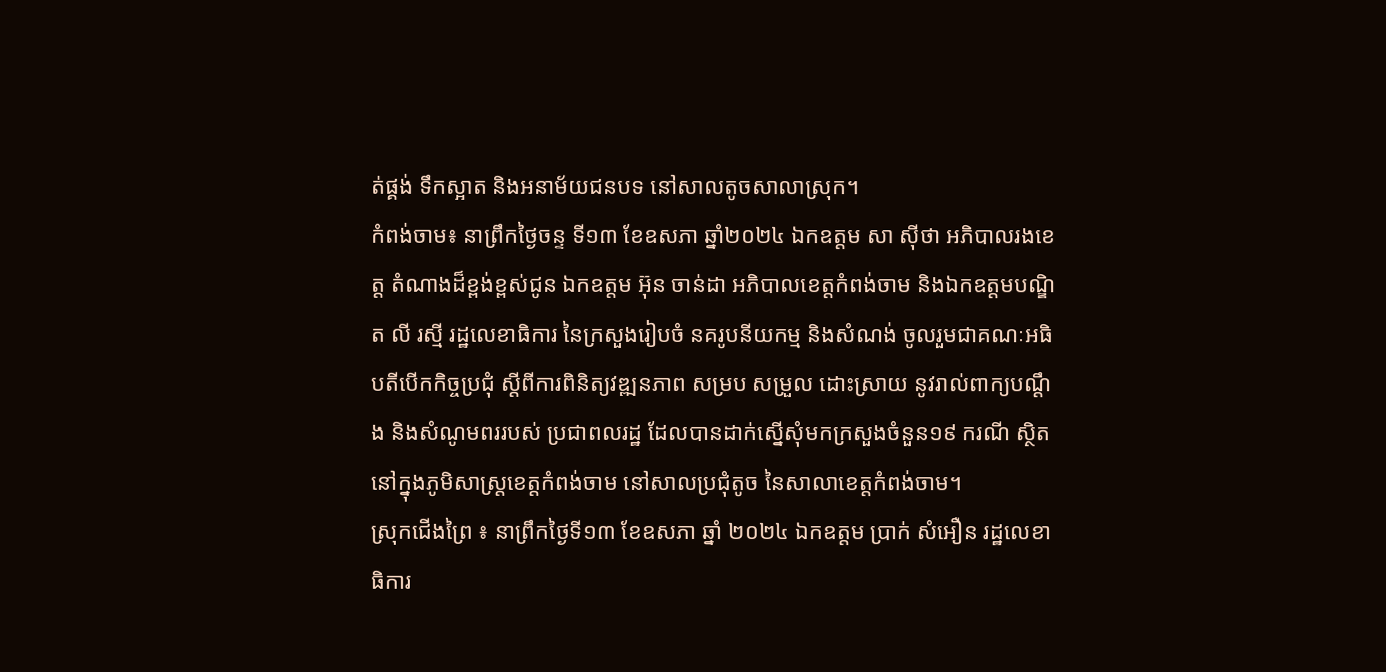ត់ផ្គង់ ទឹកស្អាត និងអនាម័យជនបទ នៅសាលតូចសាលាស្រុក។
កំពង់ចាម៖ នាព្រឹកថ្ងៃចន្ទ ទី១៣ ខែឧសភា ឆ្នាំ២០២៤ ឯកឧត្តម សា ស៊ីថា អភិបាលរងខេត្ត តំណាងដ៏ខ្ពង់ខ្ពស់ជូន ឯកឧត្តម អ៊ុន ចាន់ដា អភិបាលខេត្តកំពង់ចាម និងឯកឧត្តមបណ្ឌិត លី រស្មី រដ្ឋលេខាធិការ នៃក្រសួងរៀបចំ នគរូបនីយកម្ម និងសំណង់ ចូលរួមជាគណៈអធិបតីបើកកិច្ចប្រជុំ ស្តីពីការពិនិត្យវឌ្ឍនភាព សម្រប សម្រួល ដោះស្រាយ នូវរាល់ពាក្យបណ្ដឹង និងសំណូមពររបស់ ប្រជាពលរដ្ឋ ដែលបានដាក់ស្នើសុំមកក្រសួងចំនួន១៩ ករណី ស្ថិតនៅក្នុងភូមិសាស្ត្រខេត្តកំពង់ចាម នៅសាលប្រជុំតូច នៃសាលាខេត្តកំពង់ចាម។
ស្រុកជេីងព្រៃ ៖ នាព្រឹកថ្ងៃទី១៣ ខែឧសភា ឆ្នាំ ២០២៤ ឯកឧត្ដម ប្រាក់ សំអឿន រដ្ឋលេខាធិការ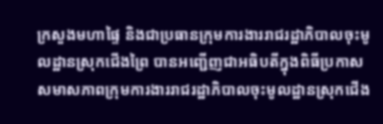ក្រសួងមហាផ្ទៃ និងជាប្រធានក្រុមការងាររាជរដ្ឋាភិបាលចុះមូលដ្ឋានស្រុកជេីងព្រៃ បានអញ្ជេីញជាអធិបតីក្នុងពិធីប្រកាសសមាសភាពក្រុមការងាររាជរដ្ឋាភិបាលចុះមូលដ្ឋានស្រុកជេីង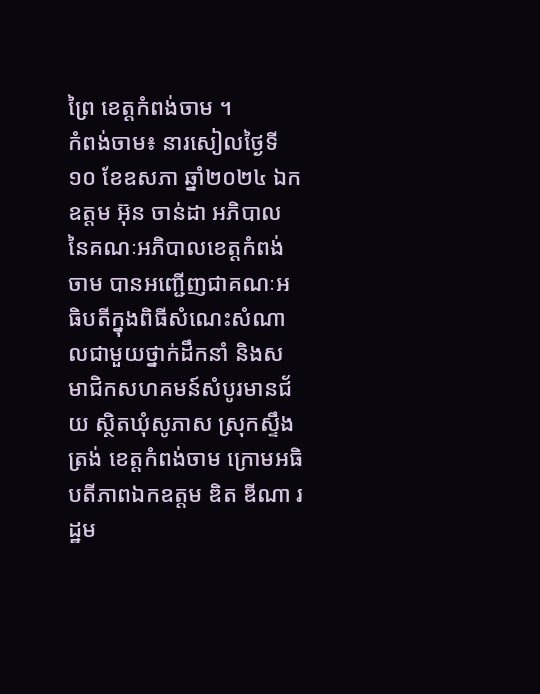ព្រៃ ខេត្ដកំពង់ចាម ។
កំពង់ចាម៖ នារសៀលថ្ងៃទី១០ ខែឧសភា ឆ្នាំ២០២៤ ឯកឧត្តម អ៊ុន ចាន់ដា អភិបាល នៃគណៈអភិបាលខេត្តកំពង់ចាម បានអញ្ជើញជាគណៈអធិបតីក្នុងពិធីសំណេះសំណាលជាមួយថ្នាក់ដឹកនាំ និងសមាជិកសហគមន៍សំបូរមានជ័យ ស្ថិតឃុំសូភាស ស្រុកស្ទឹងត្រង់ ខេត្តកំពង់ចាម ក្រោមអធិបតីភាពឯកឧត្តម ឌិត ឌីណា រដ្ឋម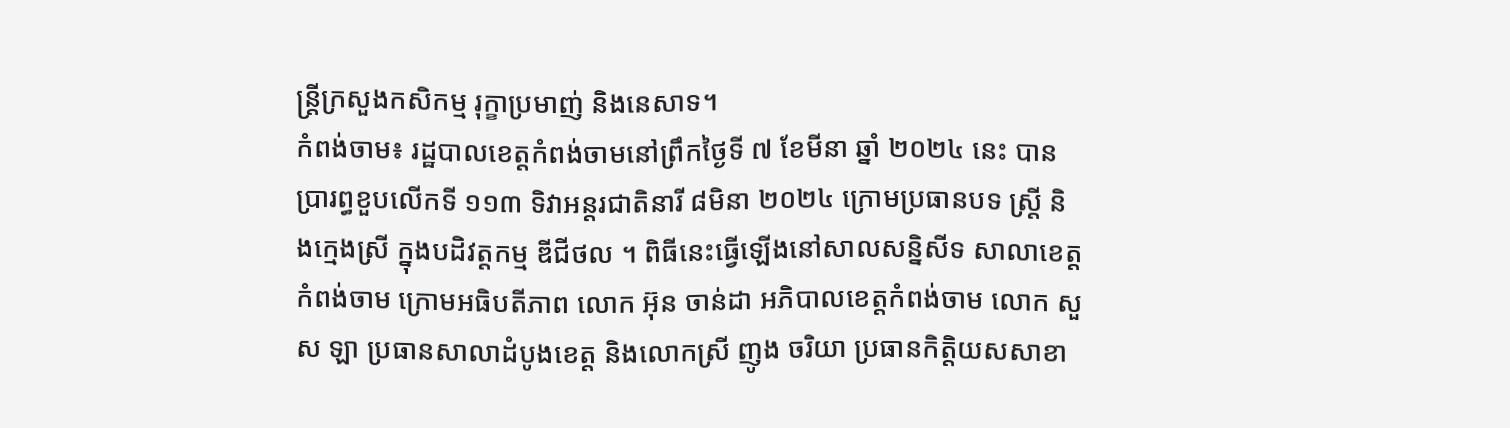ន្ត្រីក្រសួងកសិកម្ម រុក្ខាប្រមាញ់ និងនេសាទ។
កំពង់ចាម៖ រដ្ឋបាលខេត្តកំពង់ចាមនៅព្រឹកថ្ងៃទី ៧ ខែមីនា ឆ្នាំ ២០២៤ នេះ បានប្រារព្ធខួបលើកទី ១១៣ ទិវាអន្តរជាតិនារី ៨មិនា ២០២៤ ក្រោមប្រធានបទ ស្ត្រី និងក្មេងស្រី ក្នុងបដិវត្តកម្ម ឌីជីថល ។ ពិធីនេះធ្វើឡើងនៅសាលសន្និសីទ សាលាខេត្តកំពង់ចាម ក្រោមអធិបតីភាព លោក អ៊ុន ចាន់ដា អភិបាលខេត្តកំពង់ចាម លោក សួស ឡា ប្រធានសាលាដំបូងខេត្ត និងលោកស្រី ញូង ចរិយា ប្រធានកិត្តិយសសាខា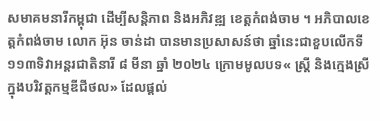សមាគមនារីកម្ពុជា ដើម្បីសន្តិភាព និងអភិវឌ្ឍ ខេត្តកំពង់ចាម ។ អភិបាលខេត្តកំពង់ចាម លោក អ៊ុន ចាន់ដា បានមានប្រសាសន៍ថា ឆ្នាំនេះជាខួបលើកទី ១១៣ទិវាអន្តរជាតិនារី ៨ មីនា ឆ្នាំ ២០២៤ ក្រោមមូលបទ« ស្តី្រ និងក្មេងស្រី ក្នុងបរិវត្តកម្មឌីជីថល» ដែលផ្តល់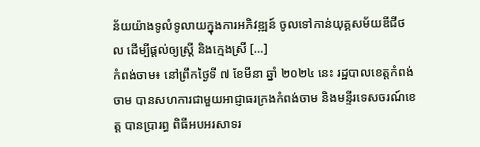ន័យយ៉ាងទូលំទូលាយក្នុងការអភិវឌ្ឍន៍ ចូលទៅកាន់យុគ្គសម័យឌីជីថល ដើម្បីផ្ដល់ឲ្យស្ត្រី និងក្មេងស្រី […]
កំពង់ចាម៖ នៅព្រឹកថ្ងៃទី ៧ ខែមីនា ឆ្នាំ ២០២៤ នេះ រដ្ឋបាលខេត្តកំពង់ចាម បានសហការជាមួយអាជ្ញាធរក្រងកំពង់ចាម និងមន្ទីរទេសចរណ៍ខេត្ត បានប្រារព្ធ ពិធីអបអរសាទរ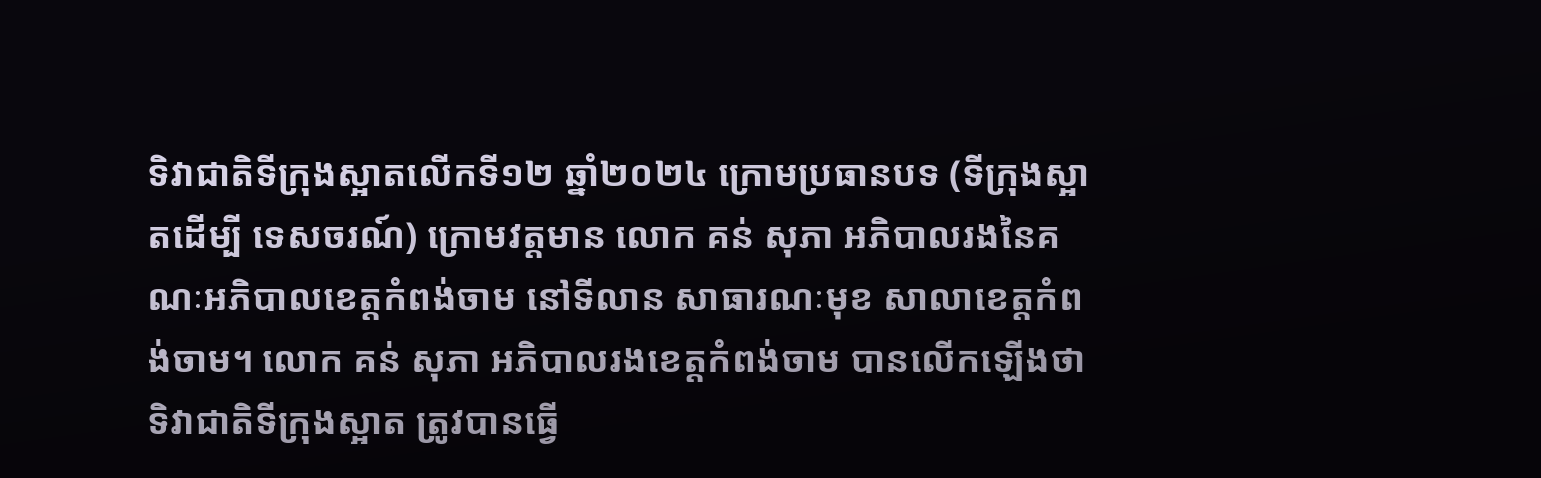ទិវាជាតិទីក្រុងស្អាតលើកទី១២ ឆ្នាំ២០២៤ ក្រោមប្រធានបទ (ទីក្រុងស្អាតដើម្បី ទេសចរណ៍) ក្រោមវត្តមាន លោក គន់ សុភា អភិបាលរងនៃគណៈអភិបាលខេត្តកំពង់ចាម នៅទីលាន សាធារណៈមុខ សាលាខេត្តកំពង់ចាម។ លោក គន់ សុភា អភិបាលរងខេត្តកំពង់ចាម បានលើកឡើងថាទិវាជាតិទីក្រុងស្អាត ត្រូវបានធ្វើ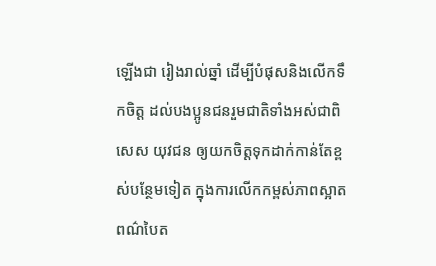ឡើងជា រៀងរាល់ឆ្នាំ ដើម្បីបំផុសនិងលើកទឹកចិត្ត ដល់បងប្អូនជនរួមជាតិទាំងអស់ជាពិសេស យុវជន ឲ្យយកចិត្តទុកដាក់កាន់តែខ្ពស់បន្ថែមទៀត ក្នុងការលើកកម្ពស់ភាពស្អាត ពណ៌បៃត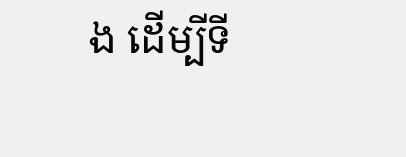ង ដើម្បីទី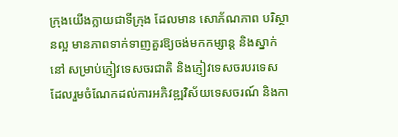ក្រុងយើងក្លាយជាទីក្រុង ដែលមាន សោភ័ណភាព បរិស្ថានល្អ មានភាពទាក់ទាញគួរឱ្យចង់មកកម្សាន្ត និងស្នាក់នៅ សម្រាប់ភ្ញៀវទេសចរជាតិ និងភ្ញៀវទេសចរបរទេស ដែលរួមចំណែកដល់ការអភិវឌ្ឍវិស័យទេសចរណ៍ និងកា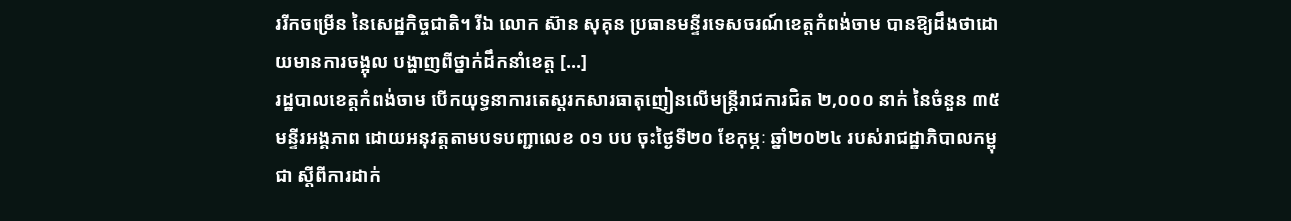ររីកចម្រើន នៃសេដ្ឋកិច្ចជាតិ។ រីឯ លោក ស៊ាន សុគុន ប្រធានមន្ទីរទេសចរណ៍ខេត្តកំពង់ចាម បានឱ្យដឹងថាដោយមានការចង្អុល បង្ហាញពីថ្នាក់ដឹកនាំខេត្ត […]
រដ្ឋបាលខេត្តកំពង់ចាម បើកយុទ្ធនាការតេស្តរកសារធាតុញៀនលើមន្ត្រីរាជការជិត ២,០០០ នាក់ នៃចំនួន ៣៥មន្ទីរអង្គភាព ដោយអនុវត្តតាមបទបញ្ជាលេខ ០១ បប ចុះថ្ងៃទី២០ ខែកុម្ភៈ ឆ្នាំ២០២៤ របស់រាជដ្ឋាភិបាលកម្ពុជា ស្តីពីការដាក់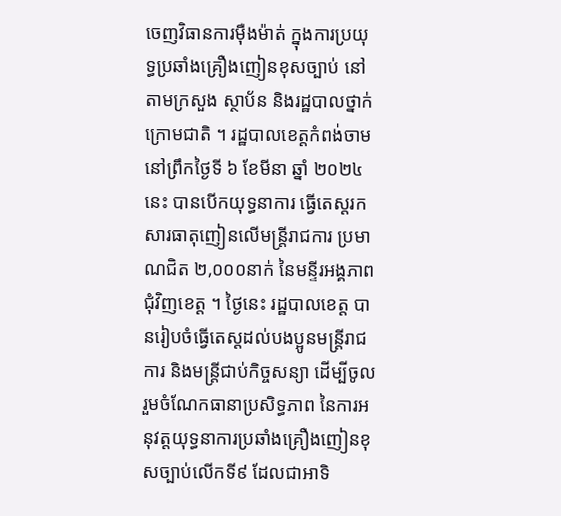ចេញវិធានការម៉ឺងម៉ាត់ ក្នុងការប្រយុទ្ធប្រឆាំងគ្រឿងញៀនខុសច្បាប់ នៅតាមក្រសួង ស្ថាប័ន និងរដ្ឋបាលថ្នាក់ក្រោមជាតិ ។ រដ្ឋបាលខេត្តកំពង់ចាម នៅព្រឹកថ្ងៃទី ៦ ខែមីនា ឆ្នាំ ២០២៤ នេះ បានបើកយុទ្ធនាការ ធ្វើតេស្តរកសារធាតុញៀនលើមន្ត្រីរាជការ ប្រមាណជិត ២,០០០នាក់ នៃមន្ទីរអង្គភាពជុំវិញខេត្ត ។ ថ្ងៃនេះ រដ្ឋបាលខេត្ត បានរៀបចំធ្វើតេស្តដល់បងប្អូនមន្ត្រីរាជការ និងមន្ត្រីជាប់កិច្ចសន្យា ដើម្បីចូលរួមចំណែកធានាប្រសិទ្ធភាព នៃការអនុវត្តយុទ្ធនាការប្រឆាំងគ្រឿងញៀនខុសច្បាប់លើកទី៩ ដែលជាអាទិ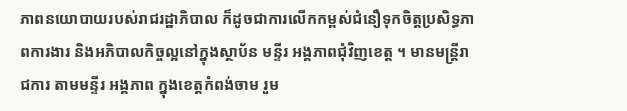ភាពនយោបាយរបស់រាជរដ្ឋាភិបាល ក៏ដូចជាការលើកកម្ពស់ជំនឿទុកចិត្តប្រសិទ្ធភាពការងារ និងអភិបាលកិច្ចល្អនៅក្នុងស្ថាប័ន មន្ទីរ អង្គភាពជុំវិញខេត្ត ។ មានមន្ត្រីរាជការ តាមមន្ទីរ អង្គភាព ក្នុងខេត្តកំពង់ចាម រួម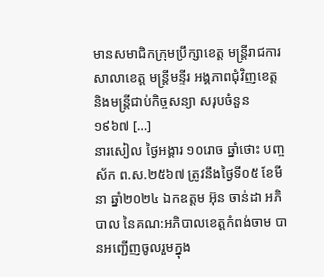មានសមាជិកក្រុមប្រឹក្សាខេត្ត មន្ត្រីរាជការសាលាខេត្ត មន្ត្រីមន្ទីរ អង្គភាពជុំវិញខេត្ត និងមន្ត្រីជាប់កិច្ចសន្យា សរុបចំនួន ១៩៦៧ […]
នារសៀល ថ្ងៃអង្គារ ១០រោច ឆ្នាំថោះ បញ្ចស័ក ព.ស.២៥៦៧ ត្រូវនឹងថ្ងៃទី០៥ ខែមីនា ឆ្នាំ២០២៤ ឯកឧត្ដម អ៊ុន ចាន់ដា អភិបាល នៃគណ:អភិបាលខេត្តកំពង់ចាម បានអញ្ជើញចូលរួមក្នុង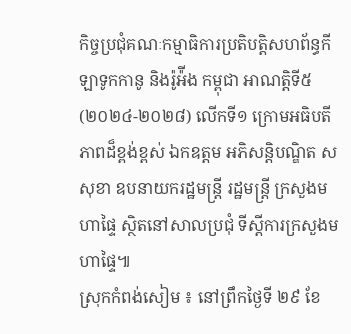កិច្ចប្រជុំគណៈកម្មាធិការប្រតិបត្តិសហព័ន្ធកីឡាទូកកានូ និងរ៉ូអ៉ីង កម្ពុជា អាណត្តិទី៥ (២០២៤-២០២៨) លើកទី១ ក្រោមអធិបតីភាពដ៏ខ្ពង់ខ្ពស់ ឯកឧត្តម អភិសន្តិបណ្ឌិត ស សុខា ឧបនាយករដ្ឋមន្ត្រី រដ្ឋមន្ត្រី ក្រសួងមហាផ្ទៃ ស្ថិតនៅសាលប្រជុំ ទីស្ដីការក្រសួងមហាផ្ទៃ៕
ស្រុកកំពង់សៀម ៖ នៅព្រឹកថ្ងៃទី ២៩ ខែ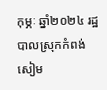កុម្ភៈ ឆ្នាំ២០២៤ រដ្ឋបាលស្រុកកំពង់សៀម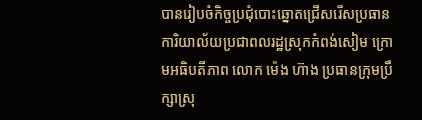បានរៀបចំកិច្ចប្រជុំបោះឆ្នោតជ្រើសរើសប្រធានការិយាល័យប្រជាពលរដ្ឋស្រុកកំពង់សៀម ក្រោមអធិបតីភាព លោក ម៉េង ហ៊ាង ប្រធានក្រុមប្រឹក្សាស្រុ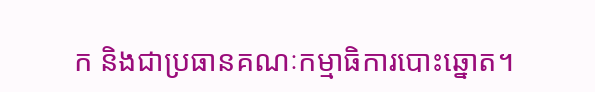ក និងជាប្រធានគណៈកម្មាធិការបោះឆ្នោត។